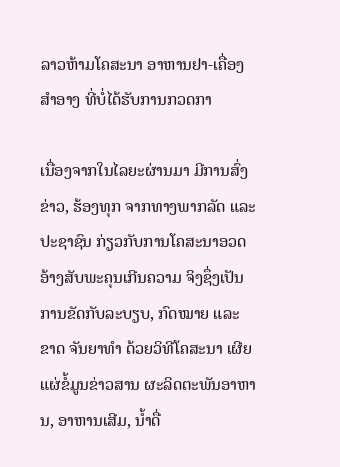ລາວຫ້າມໂຄສະນາ ອາຫານຢາ-ເຄື່ອງສຳອາງ ທີ່ບໍ່ໄດ້ຮັບການກວດກາ

ເນື່ອງຈາກໃນໄລຍະຜ່ານມາ ມີການສົ່ງຂ່າວ, ຮ້ອງທຸກ ຈາກທາງພາກລັດ ແລະ ປະຊາຊົນ ກ່ຽວກັບການໂຄສະນາອວດອ້າງສັບພະຄຸນເກີນຄວາມ ຈິງຊຶ່ງເປັນການຂັດກັບລະບຽບ, ກົດໝາຍ ແລະ ຂາດ ຈັນຍາທຳ ດ້ວຍວິທີໂຄສະນາ ເຜີຍແຜ່ຂໍ້ມູນຂ່າວສານ ຜະລິດຕະພັນອາຫານ, ອາຫານເສີມ, ນ້ຳດື່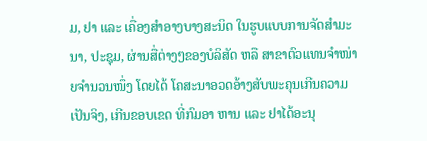ມ, ຢາ ແລະ ເຄື່ອງສຳອາງບາງສະນິດ ໃນຮູບແບບການຈັດສຳມະນາ, ປະຊຸມ, ຜ່ານສື່ຕ່າງໆຂອງບໍລິສັດ ຫລື ສາຂາຕົວແທນຈຳໜ່າຍຈຳນວນໜຶ່ງ ໂດຍໄດ້ ໂຄສະນາອວດອ້າງສັບພະຄຸນເກີນຄວາມເປັນຈິງ, ເກີນຂອບເຂດ ທີ່ກົມອາ ຫານ ແລະ ຢາໄດ້ອະນຸ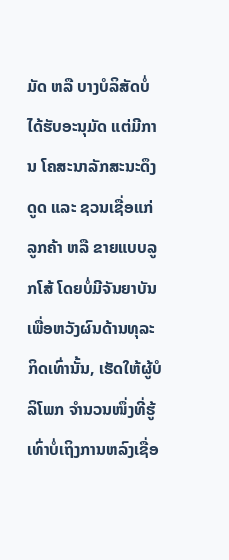ມັດ ຫລື ບາງບໍລິສັດບໍ່ໄດ້ຮັບອະນຸມັດ ແຕ່ມີການ ໂຄສະນາລັກສະນະດຶງດູດ ແລະ ຊວນເຊື່ອແກ່ລູກຄ້າ ຫລື ຂາຍແບບລູກໂສ້ ໂດຍບໍ່ມີຈັນຍາບັນ ເພື່ອຫວັງຜົນດ້ານທຸລະກິດເທົ່ານັ້ນ, ເຮັດໃຫ້ຜູ້ບໍລິໂພກ ຈຳນວນໜຶ່ງທີ່ຮູ້ເທົ່າບໍ່ເຖິງການຫລົງເຊື່ອ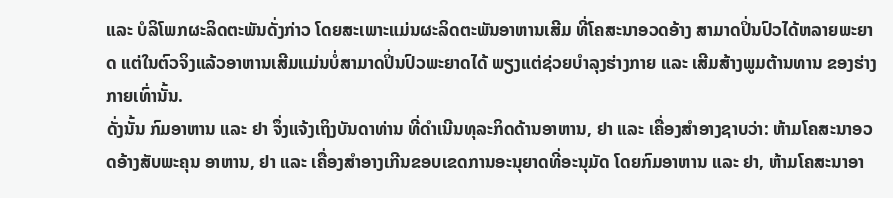ແລະ ບໍລິໂພກຜະລິດຕະພັນດັ່ງກ່າວ ໂດຍສະເພາະແມ່ນຜະລິດຕະພັນອາຫານເສີມ ທີ່ໂຄສະນາອວດອ້າງ ສາມາດປິ່ນປົວໄດ້ຫລາຍພະຍາດ ແຕ່ໃນຕົວຈິງແລ້ວອາຫານເສີມແມ່ນບໍ່ສາມາດປິ່ນປົວພະຍາດໄດ້ ພຽງແຕ່ຊ່ວຍບຳລຸງຮ່າງກາຍ ແລະ ເສີມສ້າງພູມຕ້ານທານ ຂອງຮ່າງກາຍເທົ່ານັ້ນ.
ດັ່ງນັ້ນ ກົມອາຫານ ແລະ ຢາ ຈຶ່ງແຈ້ງເຖິງບັນດາທ່ານ ທີ່ດຳເນີນທຸລະກິດດ້ານອາຫານ, ຢາ ແລະ ເຄື່ອງສຳອາງຊາບວ່າ: ຫ້າມໂຄສະນາອວດອ້າງສັບພະຄຸນ ອາຫານ, ຢາ ແລະ ເຄື່ອງສຳອາງເກີນຂອບເຂດການອະນຸຍາດທີ່ອະນຸມັດ ໂດຍກົມອາຫານ ແລະ ຢາ, ຫ້າມໂຄສະນາອາ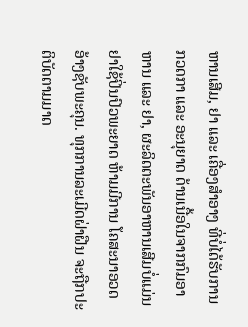ຫານເສີມ, ຢາ ແລະ ເຄື່ອງສຳອາງ ທີ່ບໍ່ໄດ້ຮັບການກວດກາ ແລະ ອະນຸຍາດ ດ້ານເນື້ອໃນຈາກກົມອາຫານ ແລະ ຢາ, ຜະລິດຕະພັນອາຫານເສີມບໍ່ແມ່ນຢາໃຊ້ປິ່ນປົວພະຍາດ ຫ້າມມີການ ໂຄສະນາອວດອ້າງຊັບພະຄຸນ. ທຸກການລະເມີດຝ່າຝືນ ຈະຖືກປະຕິບັດຕາມມາດ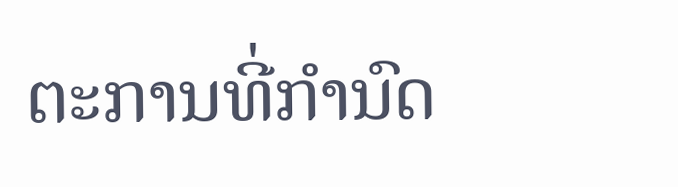ຕະການທີ່ກຳນົດ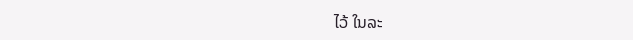ໄວ້ ໃນລະ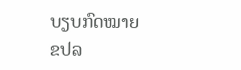ບຽບກົດໝາຍ
ຂປລ